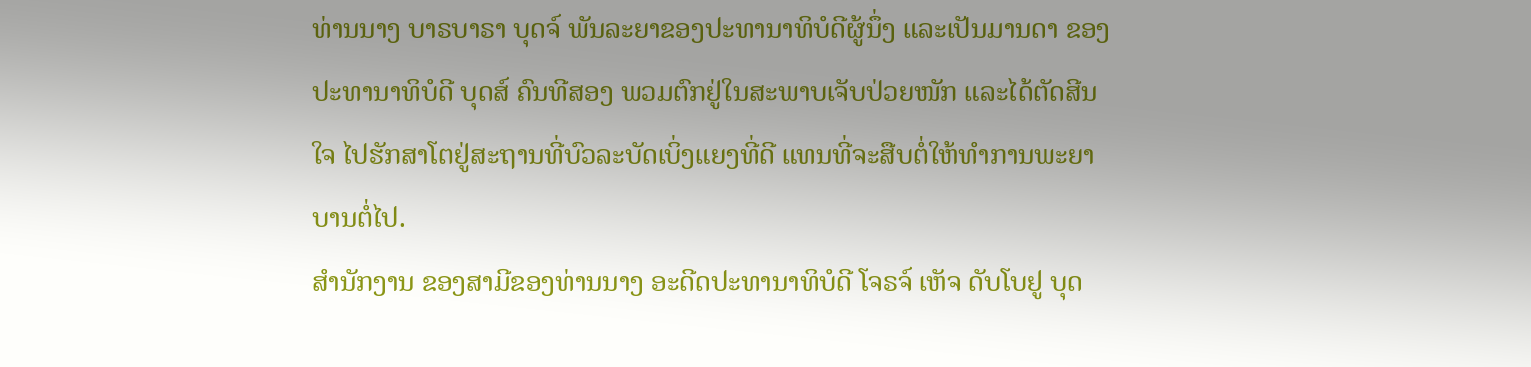ທ່ານນາງ ບາຣບາຣາ ບຸດຈ໌ ພັນລະຍາຂອງປະທານາທິບໍດີຜູ້ນຶ່ງ ແລະເປັນມານດາ ຂອງ
ປະທານາທິບໍດີ ບຸດສ໌ ຄົນທີສອງ ພວມຕົກຢູ່ໃນສະພາບເຈັບປ່ວຍໜັກ ແລະໄດ້ຕັດສີນ
ໃຈ ໄປຮັກສາໂຕຢູ່ສະຖານທີ່ບົວລະບັດເບິ່ງແຍງທີ່ດີ ແທນທີ່ຈະສືບຕໍ່ໃຫ້ທຳການພະຍາ
ບານຕໍ່ໄປ.
ສຳນັກງານ ຂອງສາມີຂອງທ່ານນາງ ອະດີດປະທານາທິບໍດີ ໂຈຣຈ໌ ເຫັຈ ດັບໂບຢູ ບຸດ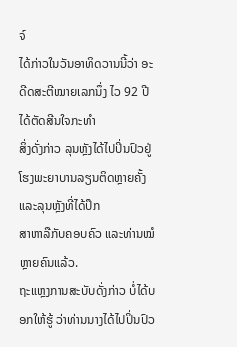ຈ໌
ໄດ້ກ່າວໃນວັນອາທິດວານນີ້ວ່າ ອະດີດສະຕີໝາຍເລກນຶ່ງ ໄວ 92 ປີໄດ້ຕັດສີນໃຈກະທຳ
ສິ່ງດັ່ງກ່າວ ລຸນຫຼັງໄດ້ໄປປິ່ນປົວຢູ່ໂຮງພະຍາບານລຽນຕິດຫຼາຍຄັ້ງ ແລະລຸນຫຼັງທີ່ໄດ້ປຶກ
ສາຫາລືກັບຄອບຄົວ ແລະທ່ານໝໍຫຼາຍຄົນແລ້ວ.
ຖະແຫຼງການສະບັບດັ່ງກ່າວ ບໍ່ໄດ້ບອກໃຫ້ຮູ້ ວ່າທ່ານນາງໄດ້ໄປປິ່ນປົວ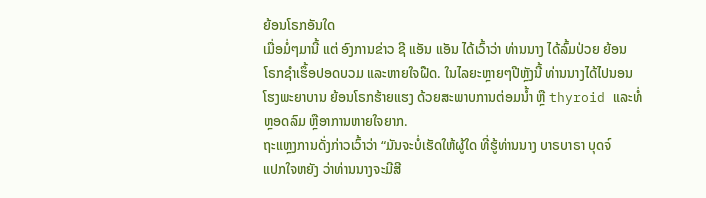ຍ້ອນໂຣກອັນໃດ
ເມື່ອມໍ່ໆມານີ້ ແຕ່ ອົງການຂ່າວ ຊີ ແອັນ ແອັນ ໄດ້ເວົ້າວ່າ ທ່ານນາງ ໄດ້ລົ້ມປ່ວຍ ຍ້ອນ
ໂຣກຊຳເຮຶ້ອປອດບວມ ແລະຫາຍໃຈຝືດ. ໃນໄລຍະຫຼາຍໆປີຫຼັງນີ້ ທ່ານນາງໄດ້ໄປນອນ
ໂຮງພະຍາບານ ຍ້ອນໂຣກຮ້າຍແຮງ ດ້ວຍສະພາບການຕ່ອມນໍ້າ ຫຼື thyroid ແລະທໍ່
ຫຼອດລົມ ຫຼືອາການຫາຍໃຈຍາກ.
ຖະແຫຼງການດັ່ງກ່າວເວົ້າວ່າ “ມັນຈະບໍ່ເຮັດໃຫ້ຜູ້ໃດ ທີ່ຮູ້ທ່ານນາງ ບາຣບາຣາ ບຸດຈ໌
ແປກໃຈຫຍັງ ວ່າທ່ານນາງຈະມີສີ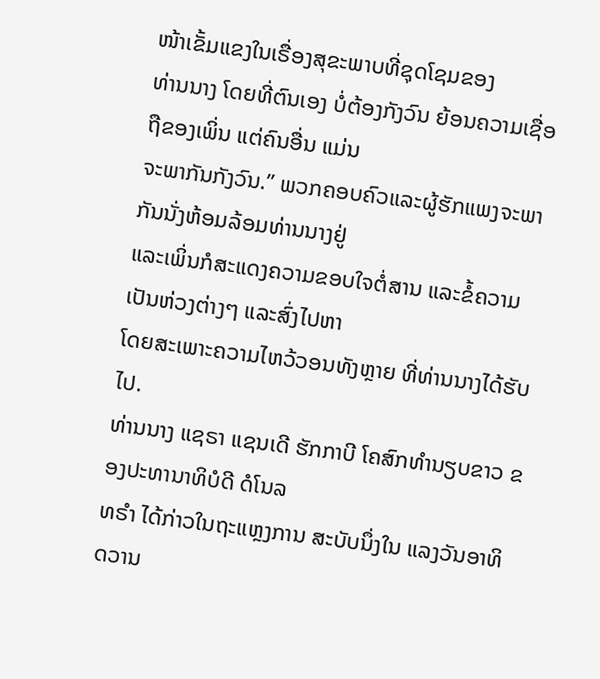ໜ້າເຂັ້ມແຂງໃນເຣື່ອງສຸຂະພາບທີ່ຊຸດໂຊມຂອງ
ທ່ານນາງ ໂດຍທີ່ຕົນເອງ ບໍ່ຕ້ອງກັງວົນ ຍ້ອນຄວາມເຊື່ອຖືຂອງເພິ່ນ ແຕ່ຄົນອື່ນ ແມ່ນ
ຈະພາກັນກັງວົນ.” ພວກຄອບຄົວແລະຜູ້ຮັກແພງຈະພາກັນນັ່ງຫ້ອມລ້ອມທ່ານນາງຢູ່
ແລະເພິ່ນກໍສະແດງຄວາມຂອບໃຈຕໍ່ສານ ແລະຂໍ້ຄວາມເປັນຫ່ວງຕ່າງໆ ແລະສົ່ງໄປຫາ
ໂດຍສະເພາະຄວາມໄຫວ້ວອນທັງຫຼາຍ ທີ່ທ່ານນາງໄດ້ຮັບໄປ.
ທ່ານນາງ ແຊຣາ ແຊນເດີ ຮັກກາບີ ໂຄສົກທຳນຽບຂາວ ຂອງປະທານາທິບໍດີ ດໍໂນລ
ທຣຳ ໄດ້ກ່າວໃນຖະແຫຼງການ ສະບັບນຶ່ງໃນ ແລງວັນອາທິດວານ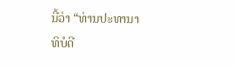ນີ້ວ່າ “ທ່ານປະທານາ
ທິບໍດີ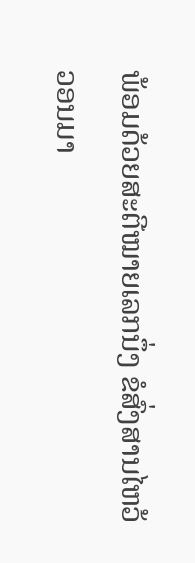ພ້ອມດ້ວຍສະຕີໝາຍເລກນຶ່ງ ຂໍສົ່ງສານໄຫວ້ວອນມາ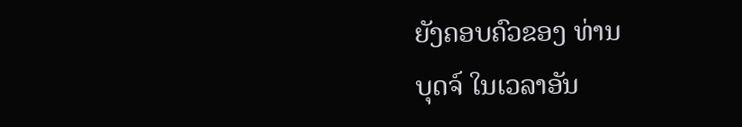ຍັງຄອບຄົວຂອງ ທ່ານ
ບຸດຈ໌ ໃນເວລາອັນ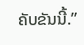ຄັບຂັນນີ້.”